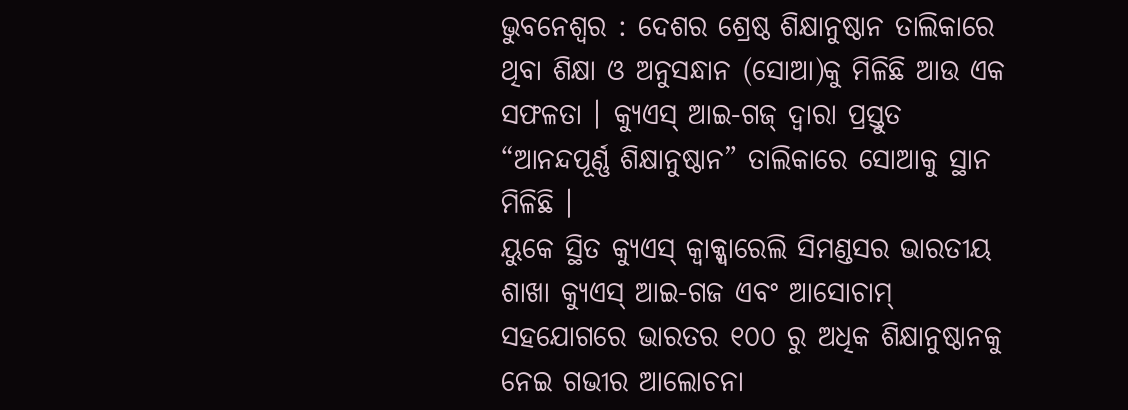ଭୁବନେଶ୍ୱର : ଦେଶର ଶ୍ରେଷ୍ଠ ଶିକ୍ଷାନୁଷ୍ଠାନ ତାଲିକାରେ ଥିବା ଶିକ୍ଷା ଓ ଅନୁସନ୍ଧାନ (ସୋଆ)କୁ ମିଳିଛି ଆଉ ଏକ ସଫଳତା । କ୍ୟୁଏସ୍ ଆଇ-ଗଜ୍ ଦ୍ୱାରା ପ୍ରସ୍ତୁତ “ଆନନ୍ଦପୂର୍ଣ୍ଣ ଶିକ୍ଷାନୁଷ୍ଠାନ” ତାଲିକାରେ ସୋଆକୁ ସ୍ଥାନ ମିଳିଛି ।
ୟୁକେ ସ୍ଥିତ କ୍ୟୁଏସ୍ କ୍ୱାକ୍କ୍ୱାରେଲି ସିମଣ୍ଡସର ଭାରତୀୟ ଶାଖା କ୍ୟୁଏସ୍ ଆଇ-ଗଜ ଏବଂ ଆସୋଚାମ୍ ସହଯୋଗରେ ଭାରତର ୧୦୦ ରୁ ଅଧିକ ଶିକ୍ଷାନୁଷ୍ଠାନକୁ ନେଇ ଗଭୀର ଆଲୋଚନା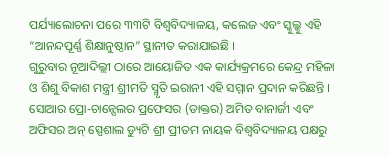ପର୍ଯ୍ୟାଲୋଚନା ପରେ ୩୩ଟି ବିଶ୍ୱବିଦ୍ୟାଳୟ, କଲେଜ ଏବଂ ସ୍କୁଲ୍କୁ ଏହି “ଆନନ୍ଦପୂର୍ଣ୍ଣ ଶିକ୍ଷାନୁଷ୍ଠାନ” ସ୍ଥାନୀତ କରାଯାଇଛି ।
ଗୁରୁବାର ନୂଆଦିଲ୍ଲୀ ଠାରେ ଆୟୋଜିତ ଏକ କାର୍ଯ୍ୟକ୍ରମରେ କେନ୍ଦ୍ର ମହିଳା ଓ ଶିଶୁ ବିକାଶ ମନ୍ତ୍ରୀ ଶ୍ରୀମତି ସ୍ମୃତି ଇରାନୀ ଏହି ସମ୍ମାନ ପ୍ରଦାନ କରିଛନ୍ତି ।
ସୋଆର ପ୍ରୋ-ଚାନ୍ସେଲର ପ୍ରଫେସର (ଡାକ୍ତର) ଅମିତ ବାନାର୍ଜୀ ଏବଂ ଅଫିସର ଅନ୍ ସ୍ପେଶାଲ ଡ୍ୟୁଟି ଶ୍ରୀ ପ୍ରୀତମ ନାୟକ ବିଶ୍ୱବିଦ୍ୟାଳୟ ପକ୍ଷରୁ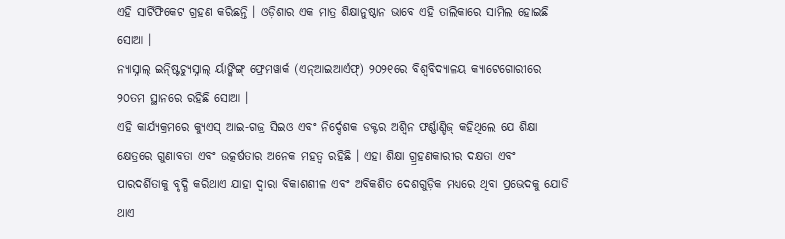ଏହି ସାର୍ଟିଫିକେଟ ଗ୍ରହଣ କରିଛନ୍ତି । ଓଡ଼ିଶାର ଏକ ମାତ୍ର ଶିକ୍ଷାନୁଷ୍ଠାନ ଭାବେ ଏହି ତାଲିକାରେ ସାମିଲ ହୋଇଛି ସୋଆ ।
ନ୍ୟାସ୍ନାଲ୍ ଇନ୍ଷ୍ଟିଚ୍ୟୁସ୍ନାଲ୍ ର୍ୟାଙ୍କିଙ୍ଗ୍ ଫ୍ରେମୱାର୍କ (ଏନ୍ଆଇଆର୍ଏଫ୍) ୨୦୨୧ରେ ବିଶ୍ୱବିଦ୍ୟାଳୟ କ୍ୟାଟେଗୋରୀରେ ୨୦ତମ ସ୍ଥାନରେ ରହିଛି ସୋଆ ।
ଏହି କାର୍ଯ୍ୟକ୍ରମରେ କ୍ୟୁଏସ୍ ଆଇ-ଗଜ୍ର ସିଇଓ ଏବଂ ନିର୍ଦ୍ଦେଶକ ଡକ୍ଟର ଅଶ୍ୱିନ ଫର୍ଣ୍ଣାଣ୍ଡିଜ୍ କହିଥିଲେ ଯେ ଶିକ୍ଷା କ୍ଷେତ୍ରରେ ଗୁଣାବତା ଏବଂ ଉତ୍କର୍ଷତାର ଅନେକ ମହତ୍ୱ ରହିଛି । ଏହା ଶିକ୍ଷା ଗ୍ର୍ରହଣକାରୀର ଦକ୍ଷତା ଏବଂ ପାରଦର୍ଶିତାକୁ ବୃଦ୍ଧି କରିଥାଏ ଯାହା ଦ୍ୱାରା ବିକାଶଶୀଳ ଏବଂ ଅବିକଶିତ ଦେଶଗୁଡ଼ିକ ମଧ୍ୟରେ ଥିବା ପ୍ରଭେଦକୁ ଯୋଡି ଥାଏ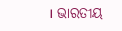। ଭାରତୀୟ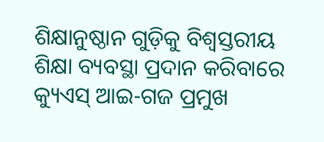ଶିକ୍ଷାନୁଷ୍ଠାନ ଗୁଡ଼ିକୁ ବିଶ୍ୱସ୍ତରୀୟ ଶିକ୍ଷା ବ୍ୟବସ୍ଥା ପ୍ରଦାନ କରିବାରେ କ୍ୟୁଏସ୍ ଆଇ-ଗଜ ପ୍ରମୁଖ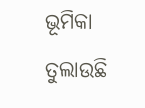ଭୂମିକା ତୁଲାଉଛି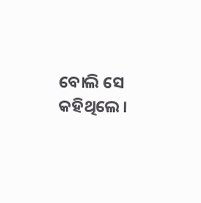ବୋଲି ସେ କହିଥିଲେ ।